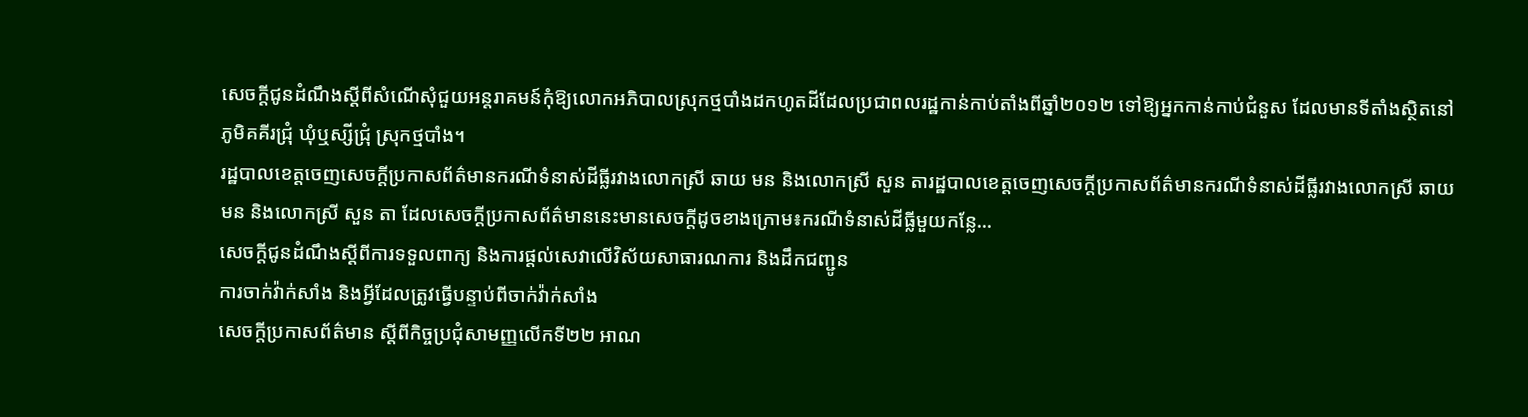សេចក្តីជូនដំណឹងស្តីពីសំណើសុំជួយអន្តរាគមន៍កុំឱ្យលោកអភិបាលស្រុកថ្មបាំងដកហូតដីដែលប្រជាពលរដ្ឋកាន់កាប់តាំងពីឆ្នាំ២០១២ ទៅឱ្យអ្នកកាន់កាប់ជំនួស ដែលមានទីតាំងស្ថិតនៅភូមិគគីរជ្រុំ ឃុំឬស្សីជ្រុំ ស្រុកថ្មបាំង។
រដ្ឋបាលខេត្តចេញសេចក្តីប្រកាសព័ត៌មានករណីទំនាស់ដីធ្លីរវាងលោកស្រី ឆាយ មន និងលោកស្រី សួន តារដ្ឋបាលខេត្តចេញសេចក្តីប្រកាសព័ត៌មានករណីទំនាស់ដីធ្លីរវាងលោកស្រី ឆាយ មន និងលោកស្រី សួន តា ដែលសេចក្តីប្រកាសព័ត៌មាននេះមានសេចក្តីដូចខាងក្រោម៖ករណីទំនាស់ដីធ្លីមួយកន្លែ...
សេចក្តីជូនដំណឹងស្តីពីការទទួលពាក្យ និងការផ្តល់សេវាលើវិស័យសាធារណការ និងដឹកជញ្ជូន
ការចាក់វ៉ាក់សាំង និងអ្វីដែលត្រូវធ្វើបន្ទាប់ពីចាក់វ៉ាក់សាំង
សេចក្ដីប្រកាសព័ត៌មាន ស្ដីពីកិច្ចប្រជុំសាមញ្ញលើកទី២២ អាណ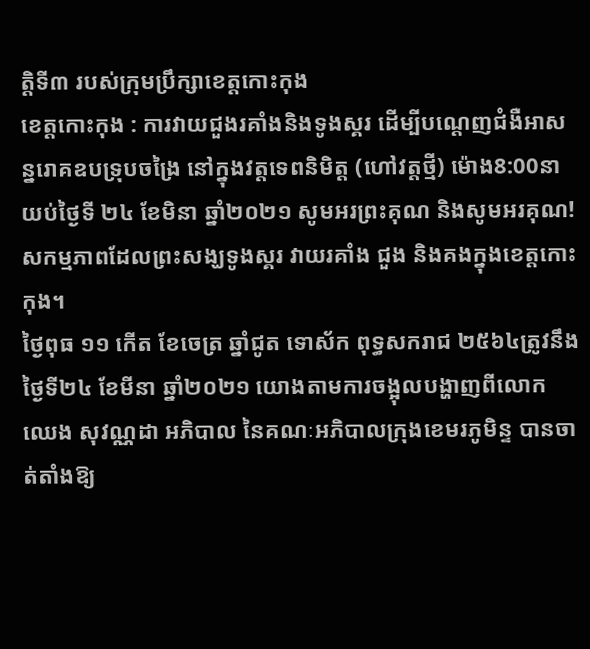ត្តិទី៣ របស់ក្រុមប្រឹក្សាខេត្តកោះកុង
ខេត្តកោះកុង : ការវាយជួងរគាំងនិងទូងស្គរ ដើម្បីបណ្តេញជំងឺអាសន្នរោគឧបទ្រុបចង្រៃ នៅក្នុងវត្តទេពនិមិត្ត (ហៅវត្តថ្មី) ម៉ោង8:00នាយប់ថ្ងៃទី ២៤ ខែមិនា ឆ្នាំ២០២១ សូមអរព្រះគុណ និងសូមអរគុណ!
សកម្មភាពដែលព្រះសង្ឃទូងស្គរ វាយរគាំង ជួង និងគងក្នុងខេត្តកោះកុង។
ថ្ងៃពុធ ១១ កើត ខែចេត្រ ឆ្នាំជូត ទោស័ក ពុទ្ធសករាជ ២៥៦៤ត្រូវនឹងថ្ងៃទី២៤ ខែមីនា ឆ្នាំ២០២១ យោងតាមការចង្អុលបង្ហាញពីលោក ឈេង សុវណ្ណដា អភិបាល នៃគណៈអភិបាលក្រុងខេមរភូមិន្ទ បានចាត់តាំងឱ្យ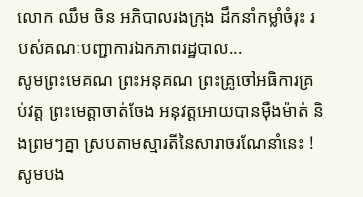លោក ឈឹម ចិន អភិបាលរងក្រុង ដឹកនាំកម្លាំចំរុះ របស់គណៈបញ្ជាការឯកភាពរដ្ឋបាល...
សូមព្រះមេគណ ព្រះអនុគណ ព្រះគ្រូចៅអធិការគ្រប់វត្ត ព្រះមេត្តាចាត់ចែង អនុវត្តអោយបានមុឺងម៉ាត់ និងព្រមៗគ្នា ស្របតាមស្មារតីនៃសារាចរណែនាំនេះ ! សូមបង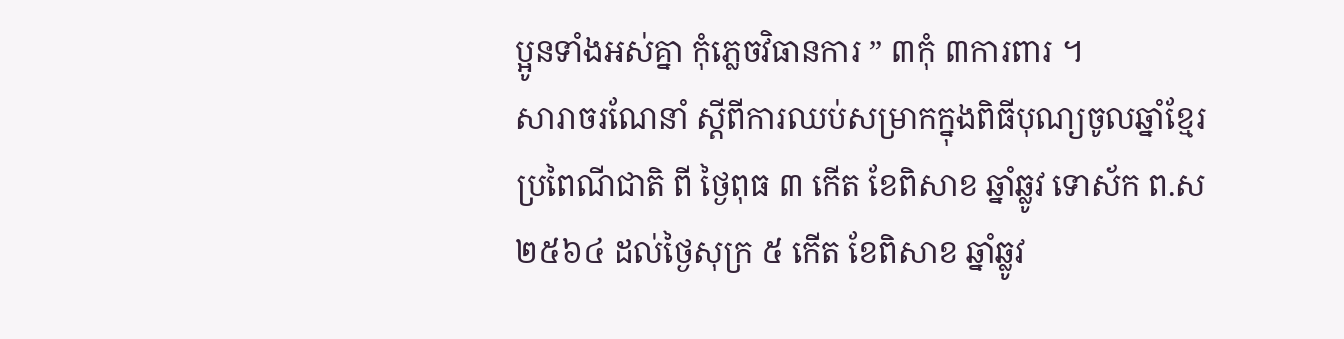ប្អូនទាំងអស់គ្នា កុំភ្លេចវិធានការ ” ៣កុំ ៣ការពារ ។
សារាចរណែនាំ ស្ដីពីការឈប់សម្រាកក្នុងពិធីបុណ្យចូលឆ្នាំខ្មែរ ប្រពៃណីជាតិ ពី ថ្ងៃពុធ ៣ កើត ខែពិសាខ ឆ្នាំឆ្លូវ ទោស័ក ព.ស ២៥៦៤ ដល់ថ្ងៃសុក្រ ៥ កើត ខែពិសាខ ឆ្នាំឆ្លូវ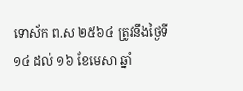ទោស័ក ព.ស ២៥៦៤ ត្រូវនឹងថ្ងៃទី១៤ ដល់ ១៦ ខែមេសា ឆ្នាំ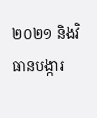២០២១ និងវិធានបង្ការ